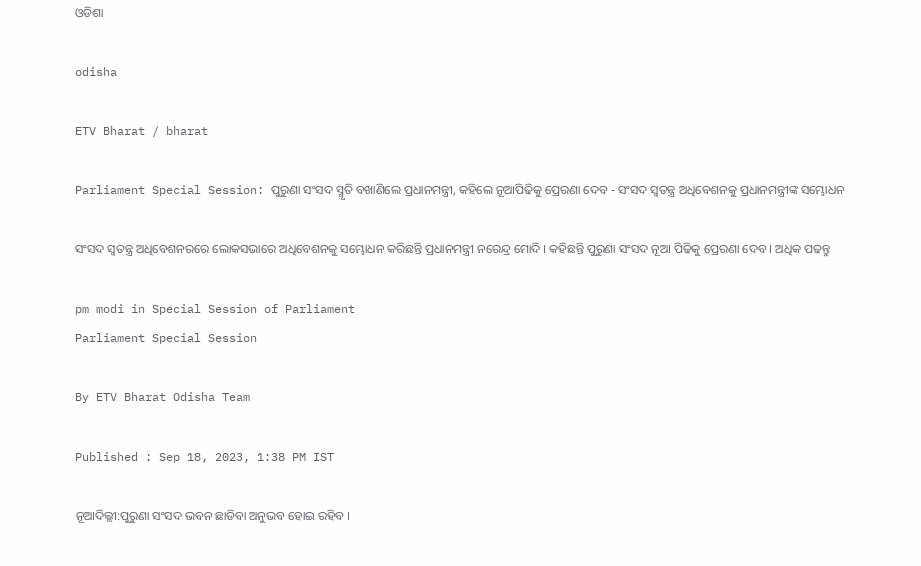ଓଡିଶା

odisha

ETV Bharat / bharat

Parliament Special Session: ପୁରୁଣା ସଂସଦ ସ୍ମୃତି ବଖାଣିଲେ ପ୍ରଧାନମନ୍ତ୍ରୀ, କହିଲେ ନୂଆପିଢିକୁ ପ୍ରେରଣା ଦେବ - ସଂସଦ ସ୍ବତନ୍ତ୍ର ଅଧିବେଶନକୁ ପ୍ରଧାନମନ୍ତ୍ରୀଙ୍କ ସମ୍ଭୋଧନ

ସଂସଦ ସ୍ବତନ୍ତ୍ର ଅଧିବେଶନରରେ ଲୋକସଭାରେ ଅଧିବେଶନକୁ ସମ୍ଭୋଧନ କରିଛନ୍ତି ପ୍ରଧାନମନ୍ତ୍ରୀ ନରେନ୍ଦ୍ର ମୋଦି । କହିଛନ୍ତି ପୁରୁଣା ସଂସଦ ନୂଆ ପିଢିକୁ ପ୍ରେରଣା ଦେବ । ଅଧିକ ପଢନ୍ତୁ

pm modi in Special Session of Parliament
Parliament Special Session

By ETV Bharat Odisha Team

Published : Sep 18, 2023, 1:38 PM IST

ନୂଆଦିଲ୍ଲୀ:ପୁରୁଣା ସଂସଦ ଭବନ ଛାଡିବା ଅନୁଭବ ହୋଇ ରହିବ ।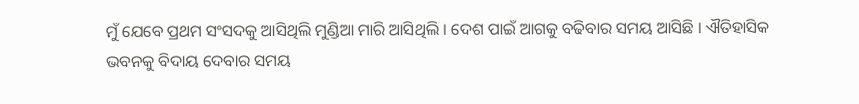ମୁଁ ଯେବେ ପ୍ରଥମ ସଂସଦକୁ ଆସିଥିଲି ମୁଣ୍ଡିଆ ମାରି ଆସିଥିଲି । ଦେଶ ପାଇଁ ଆଗକୁ ବଢିବାର ସମୟ ଆସିଛି । ଐତିହାସିକ ଭବନକୁ ବିଦାୟ ଦେବାର ସମୟ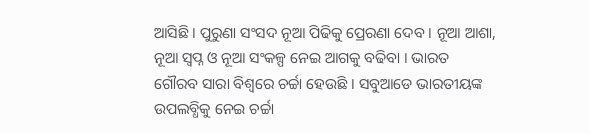ଆସିଛି । ପୁରୁଣା ସଂସଦ ନୂଆ ପିଢିକୁ ପ୍ରେରଣା ଦେବ । ନୂଆ ଆଶା, ନୂଆ ସ୍ବପ୍ନ ଓ ନୂଆ ସଂକଳ୍ପ ନେଇ ଆଗକୁ ବଢିବା । ଭାରତ ଗୌରବ ସାରା ବିଶ୍ବରେ ଚର୍ଚ୍ଚା ହେଉଛି । ସବୁଆଡେ ଭାରତୀୟଙ୍କ ଉପଲବ୍ଧିକୁ ନେଇ ଚର୍ଚ୍ଚା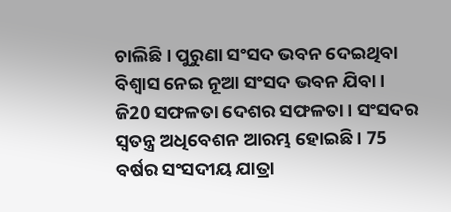ଚାଲିଛି । ପୁରୁଣା ସଂସଦ ଭବନ ଦେଇଥିବା ବିଶ୍ବାସ ନେଇ ନୂଆ ସଂସଦ ଭବନ ଯିବା । ଜି20 ସଫଳତା ଦେଶର ସଫଳତା । ସଂସଦର ସ୍ବତନ୍ତ୍ର ଅଧିବେଶନ ଆରମ୍ଭ ହୋଇଛି । 75 ବର୍ଷର ସଂସଦୀୟ ଯାତ୍ରା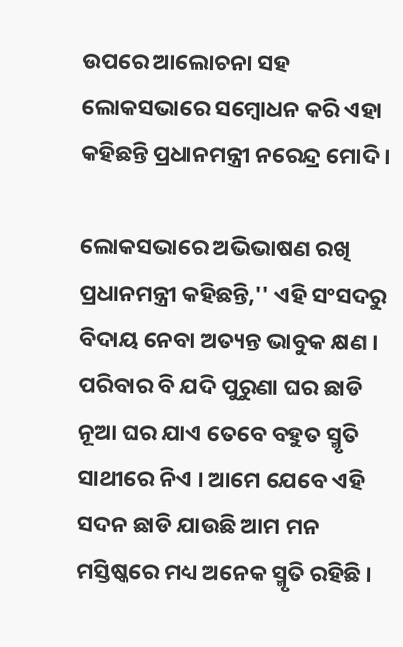ଉପରେ ଆଲୋଚନା ସହ ଲୋକସଭାରେ ସମ୍ବୋଧନ କରି ଏହା କହିଛନ୍ତି ପ୍ରଧାନମନ୍ତ୍ରୀ ନରେନ୍ଦ୍ର ମୋଦି ।

ଲୋକସଭାରେ ଅଭିଭାଷଣ ରଖି ପ୍ରଧାନମନ୍ତ୍ରୀ କହିଛନ୍ତି,'' ଏହି ସଂସଦରୁ ବିଦାୟ ନେବା ଅତ୍ୟନ୍ତ ଭାବୁକ କ୍ଷଣ । ପରିବାର ବି ଯଦି ପୁରୁଣା ଘର ଛାଡି ନୂଆ ଘର ଯାଏ ତେବେ ବହୁତ ସ୍ମୃତି ସାଥୀରେ ନିଏ । ଆମେ ଯେବେ ଏହି ସଦନ ଛାଡି ଯାଉଛି ଆମ ମନ ମସ୍ତିଷ୍କରେ ମଧ୍ୟ ଅନେକ ସ୍ମୃତି ରହିଛି ।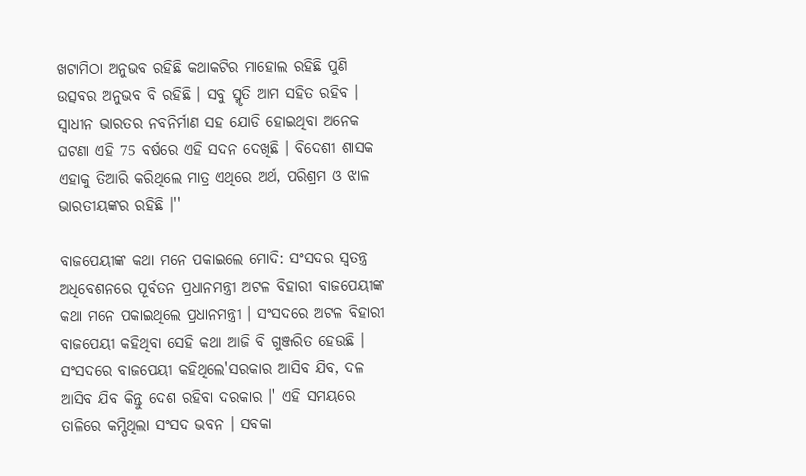ଖଟାମିଠା ଅନୁଭବ ରହିଛି କଥାକଟିର ମାହୋଲ ରହିଛି ପୁଣି ଉତ୍ସବର ଅନୁଭବ ବି ରହିଛି । ସବୁ ସ୍ମୃତି ଆମ ସହିତ ରହିବ । ସ୍ବାଧୀନ ଭାରତର ନବନିର୍ମାଣ ସହ ଯୋଡି ହୋଇଥିବା ଅନେକ ଘଟଣା ଏହି 75 ବର୍ଷରେ ଏହି ସଦନ ଦେଖିଛି । ବିଦେଶୀ ଶାସକ ଏହାକୁ ତିଆରି କରିଥିଲେ ମାତ୍ର ଏଥିରେ ଅର୍ଥ, ପରିଶ୍ରମ ଓ ଝାଳ ଭାରତୀୟଙ୍କର ରହିଛି ।''

ବାଜପେୟୀଙ୍କ କଥା ମନେ ପକାଇଲେ ମୋଦି: ସଂସଦର ସ୍ବତନ୍ତ୍ର ଅଧିବେଶନରେ ପୂର୍ବତନ ପ୍ରଧାନମନ୍ତ୍ରୀ ଅଟଳ ବିହାରୀ ବାଜପେୟୀଙ୍କ କଥା ମନେ ପକାଇଥିଲେ ପ୍ରଧାନମନ୍ତ୍ରୀ । ସଂସଦରେ ଅଟଳ ବିହାରୀ ବାଜପେୟୀ କହିଥିବା ସେହି କଥା ଆଜି ବି ଗୁଞ୍ଜରିତ ହେଉଛି । ସଂସଦରେ ବାଜପେୟୀ କହିଥିଲେ'ସରକାର ଆସିବ ଯିବ, ଦଳ ଆସିବ ଯିବ କିନ୍ତୁ ଦେଶ ରହିବା ଦରକାର ।' ଏହି ସମୟରେ ତାଳିରେ କମ୍ପିଥିଲା ସଂସଦ ଭବନ । ସବକା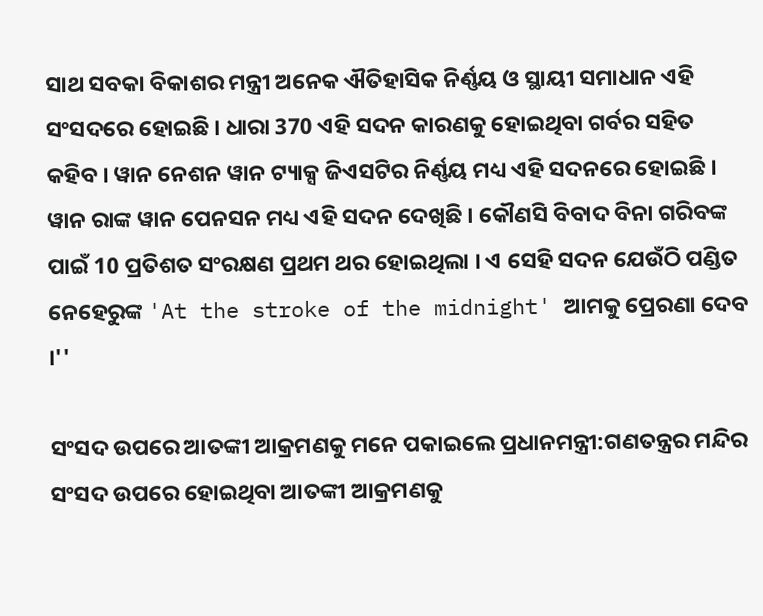ସାଥ ସବକା ବିକାଶର ମନ୍ତ୍ରୀ ଅନେକ ଐତିହାସିକ ନିର୍ଣ୍ଣୟ ଓ ସ୍ଥାୟୀ ସମାଧାନ ଏହି ସଂସଦରେ ହୋଇଛି । ଧାରା 370 ଏହି ସଦନ କାରଣକୁ ହୋଇଥିବା ଗର୍ବର ସହିତ କହିବ । ୱାନ ନେଶନ ୱାନ ଟ୍ୟାକ୍ସ ଜିଏସଟିର ନିର୍ଣ୍ଣୟ ମଧ୍ୟ ଏହି ସଦନରେ ହୋଇଛି । ୱାନ ରାଙ୍କ ୱାନ ପେନସନ ମଧ୍ୟ ଏହି ସଦନ ଦେଖିଛି । କୌଣସି ବିବାଦ ବିନା ଗରିବଙ୍କ ପାଇଁ 10 ପ୍ରତିଶତ ସଂରକ୍ଷଣ ପ୍ରଥମ ଥର ହୋଇଥିଲା । ଏ ସେହି ସଦନ ଯେଉଁଠି ପଣ୍ଡିତ ନେହେରୁଙ୍କ 'At the stroke of the midnight' ଆମକୁ ପ୍ରେରଣା ଦେବ ।''

ସଂସଦ ଉପରେ ଆତଙ୍କୀ ଆକ୍ରମଣକୁ ମନେ ପକାଇଲେ ପ୍ରଧାନମନ୍ତ୍ରୀ:ଗଣତନ୍ତ୍ରର ମନ୍ଦିର ସଂସଦ ଉପରେ ହୋଇଥିବା ଆତଙ୍କୀ ଆକ୍ରମଣକୁ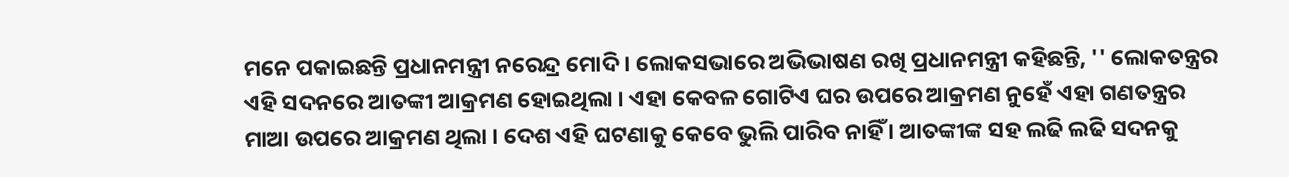ମନେ ପକାଇଛନ୍ତି ପ୍ରଧାନମନ୍ତ୍ରୀ ନରେନ୍ଦ୍ର ମୋଦି । ଲୋକସଭାରେ ଅଭିଭାଷଣ ରଖି ପ୍ରଧାନମନ୍ତ୍ରୀ କହିଛନ୍ତି, '' ଲୋକତନ୍ତ୍ରର ଏହି ସଦନରେ ଆତଙ୍କୀ ଆକ୍ରମଣ ହୋଇଥିଲା । ଏହା କେବଳ ଗୋଟିଏ ଘର ଉପରେ ଆକ୍ରମଣ ନୁହେଁ ଏହା ଗଣତନ୍ତ୍ରର ମାଆ ଉପରେ ଆକ୍ରମଣ ଥିଲା । ଦେଶ ଏହି ଘଟଣାକୁ କେବେ ଭୁଲି ପାରିବ ନାହିଁ । ଆତଙ୍କୀଙ୍କ ସହ ଲଢି ଲଢି ସଦନକୁ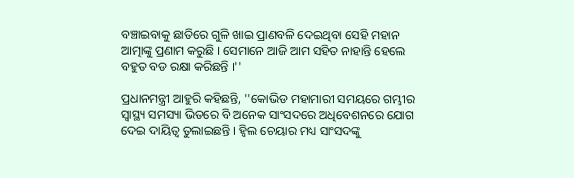ବଞ୍ଚାଇବାକୁ ଛାତିରେ ଗୁଳି ଖାଇ ପ୍ରାଣବଳି ଦେଇଥିବା ସେହି ମହାନ ଆତ୍ମାଙ୍କୁ ପ୍ରଣାମ କରୁଛି । ସେମାନେ ଆଜି ଆମ ସହିତ ନାହାନ୍ତି ହେଲେ ବହୁତ ବଡ ରକ୍ଷା କରିଛନ୍ତି ।''

ପ୍ରଧାନମନ୍ତ୍ରୀ ଆହୁରି କହିଛନ୍ତି, ''କୋଭିଡ ମହାମାରୀ ସମୟରେ ଗମ୍ଭୀର ସ୍ବାସ୍ଥ୍ୟ ସମସ୍ୟା ଭିତରେ ବି ଅନେକ ସାଂସଦରେ ଅଧିବେଶନରେ ଯୋଗ ଦେଇ ଦାୟିତ୍ବ ତୁଲାଇଛନ୍ତି । ହ୍ବିଲ ଚେୟାର ମଧ୍ୟ ସାଂସଦଙ୍କୁ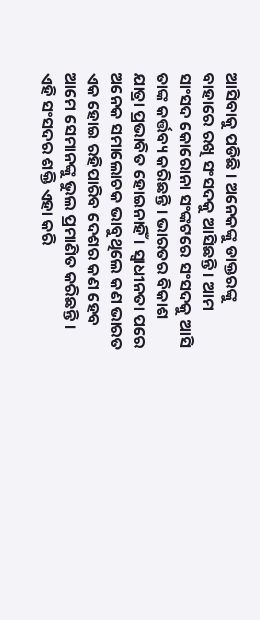ଆସିବାକୁ ପଡିଛି । ଅନେକଙ୍କୁ ଡାକ୍ତରଙ୍କୁ ବାହାରେ ରଖି ସଂସଦକୁ ଆସିଛନ୍ତି । ଆମ ସାଂସଦ କୋରୋନା ସଂଙ୍କଟରେ ସଂସଦକୁ ଆସି ତାଙ୍କ କର୍ତ୍ତବ୍ୟ କରିଛନ୍ତି । ଭାରତର ବିକାଶ ଯାତ୍ରା ପ୍ରଭାବିତ ହୋଇନାହିଁ । ସ୍ବାଧୀନତା ପରେ ଅନେକ ସମାଲୋଚକ ଭାବୁଥିଲେ କଣ ଭାରତ ଏକ ହୋଇ ରହିପାରିବ ଦେଶର କଣ ହେବ ଆମେ ସେମାନଙ୍କୁ ଭୁଲ ପ୍ରମାଣିତ କରିଛନ୍ତି । ଏହି ସଂସଦର ଶକ୍ତି ଏହା କରି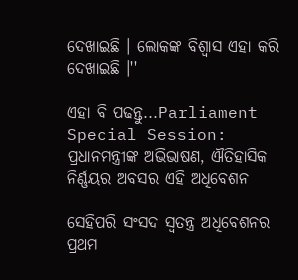ଦେଖାଇଛି । ଲୋକଙ୍କ ବିଶ୍ବାସ ଏହା କରି ଦେଖାଇଛି ।''

ଏହା ବି ପଢନ୍ତୁ...Parliament Special Session: ପ୍ରଧାନମନ୍ତ୍ରୀଙ୍କ ଅଭିଭାଷଣ, ଐତିହାସିକ ନିର୍ଣ୍ଣୟର ଅବସର ଏହି ଅଧିବେଶନ

ସେହିପରି ସଂସଦ ସ୍ବତନ୍ତ୍ର ଅଧିବେଶନର ପ୍ରଥମ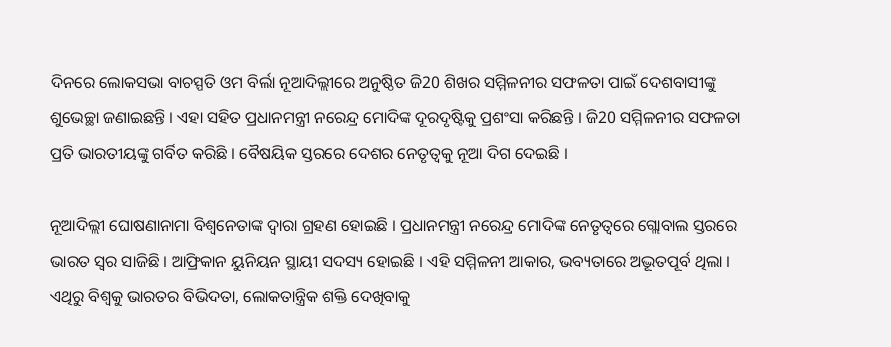ଦିନରେ ଲୋକସଭା ବାଚସ୍ପତି ଓମ ବିର୍ଲା ନୂଆଦିଲ୍ଲୀରେ ଅନୁଷ୍ଠିତ ଜି20 ଶିଖର ସମ୍ମିଳନୀର ସଫଳତା ପାଇଁ ଦେଶବାସୀଙ୍କୁ ଶୁଭେଚ୍ଛା ଜଣାଇଛନ୍ତି । ଏହା ସହିତ ପ୍ରଧାନମନ୍ତ୍ରୀ ନରେନ୍ଦ୍ର ମୋଦିଙ୍କ ଦୂରଦୃଷ୍ଟିକୁ ପ୍ରଶଂସା କରିଛନ୍ତି । ଜି20 ସମ୍ମିଳନୀର ସଫଳତା ପ୍ରତି ଭାରତୀୟଙ୍କୁ ଗର୍ବିତ କରିଛି । ବୈଷୟିକ ସ୍ତରରେ ଦେଶର ନେତୃତ୍ବକୁ ନୂଆ ଦିଗ ଦେଇଛି ।

ନୂଆଦିଲ୍ଲୀ ଘୋଷଣାନାମା ବିଶ୍ବନେତାଙ୍କ ଦ୍ବାରା ଗ୍ରହଣ ହୋଇଛି । ପ୍ରଧାନମନ୍ତ୍ରୀ ନରେନ୍ଦ୍ର ମୋଦିଙ୍କ ନେତୃତ୍ବରେ ଗ୍ଲୋବାଲ ସ୍ତରରେ ଭାରତ ସ୍ବର ସାଜିଛି । ଆଫ୍ରିକାନ ୟୁନିୟନ ସ୍ଥାୟୀ ସଦସ୍ୟ ହୋଇଛି । ଏହି ସମ୍ମିଳନୀ ଆକାର, ଭବ୍ୟତାରେ ଅଦ୍ଭୂତପୂର୍ବ ଥିଲା । ଏଥିରୁ ବିଶ୍ବକୁ ଭାରତର ବିଭିଦତା, ଲୋକତାନ୍ତ୍ରିକ ଶକ୍ତି ଦେଖିବାକୁ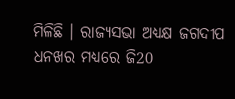ମିଳିଛି । ରାଜ୍ୟସଭା ଅଧ୍ୟକ୍ଷ ଜଗଦୀପ ଧନଖର ମଧ୍ୟରେ ଜି20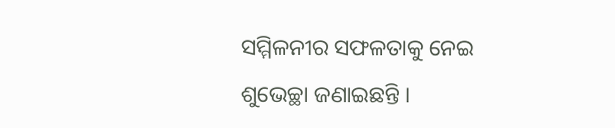ସମ୍ମିଳନୀର ସଫଳତାକୁ ନେଇ ଶୁଭେଚ୍ଛା ଜଣାଇଛନ୍ତି ।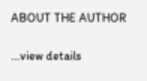ABOUT THE AUTHOR

...view details